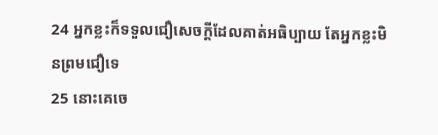24 អ្នកខ្លះក៏ទទួលជឿសេចក្ដីដែលគាត់អធិប្បាយ តែអ្នកខ្លះមិនព្រមជឿទេ
25 នោះគេចេ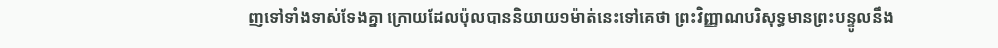ញទៅទាំងទាស់ទែងគ្នា ក្រោយដែលប៉ុលបាននិយាយ១ម៉ាត់នេះទៅគេថា ព្រះវិញ្ញាណបរិសុទ្ធមានព្រះបន្ទូលនឹង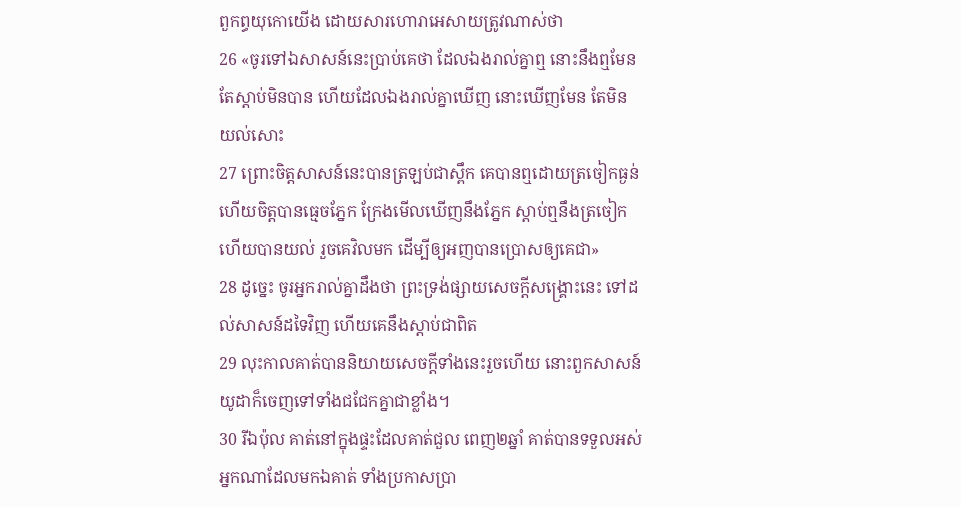ពួកព្ធយុកោយើង ដោយសារហោរាអេសាយត្រូវណាស់ថា
26 «ចូរទៅឯសាសន៍នេះប្រាប់គេថា ដែលឯងរាល់គ្នាឮ នោះនឹងឮមែន តែស្តាប់មិនបាន ហើយដែលឯងរាល់គ្នាឃើញ នោះឃើញមែន តែមិនយល់សោះ
27 ព្រោះចិត្តសាសន៍នេះបានត្រឡប់ជាស្ពឹក គេបានឮដោយត្រចៀកធ្ងន់ ហើយចិត្តបានធ្មេចភ្នែក ក្រែងមើលឃើញនឹងភ្នែក ស្តាប់ឮនឹងត្រចៀក ហើយបានយល់ រួចគេវិលមក ដើម្បីឲ្យអញបានប្រោសឲ្យគេជា»
28 ដូច្នេះ ចូរអ្នករាល់គ្នាដឹងថា ព្រះទ្រង់ផ្សាយសេចក្ដីសង្គ្រោះនេះ ទៅដល់សាសន៍ដទៃវិញ ហើយគេនឹងស្តាប់ជាពិត
29 លុះកាលគាត់បាននិយាយសេចក្ដីទាំងនេះរួចហើយ នោះពួកសាសន៍យូដាក៏ចេញទៅទាំងជជែកគ្នាជាខ្លាំង។
30 រីឯប៉ុល គាត់នៅក្នុងផ្ទះដែលគាត់ជួល ពេញ២ឆ្នាំ គាត់បានទទួលអស់អ្នកណាដែលមកឯគាត់ ទាំងប្រកាសប្រា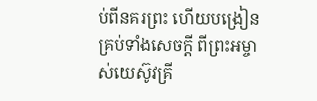ប់ពីនគរព្រះ ហើយបង្រៀនគ្រប់ទាំងសេចក្ដី ពីព្រះអម្ចាស់យេស៊ូវគ្រី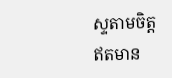ស្ទតាមចិត្ត ឥតមាន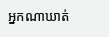អ្នកណាឃាត់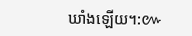ឃាំងឡើយ។:៚